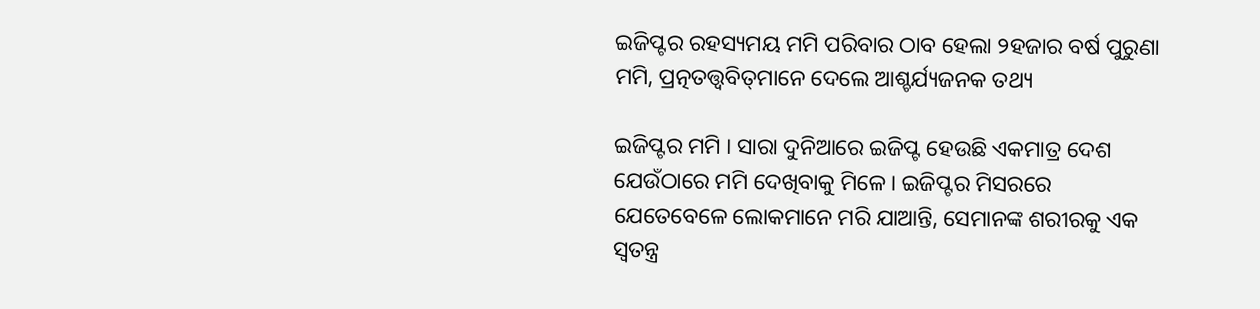ଇଜିପ୍ଟର ରହସ୍ୟମୟ ମମି ପରିବାର ଠାବ ହେଲା ୨ହଜାର ବର୍ଷ ପୁରୁଣା ମମି, ପ୍ରତ୍ନତତ୍ତ୍ୱବିତ୍‌ମାନେ ଦେଲେ ଆଶ୍ଚର୍ଯ୍ୟଜନକ ତଥ୍ୟ

ଇଜିପ୍ଟର ମମି । ସାରା ଦୁନିଆରେ ଇଜିପ୍ଟ ହେଉଛି ଏକମାତ୍ର ଦେଶ ଯେଉଁଠାରେ ମମି ଦେଖିବାକୁ ମିଳେ। ଇଜିପ୍ଟର ମିସରରେ ଯେତେବେଳେ ଲୋକମାନେ ମରି ଯାଆନ୍ତି, ସେମାନଙ୍କ ଶରୀରକୁ ଏକ ସ୍ୱତନ୍ତ୍ର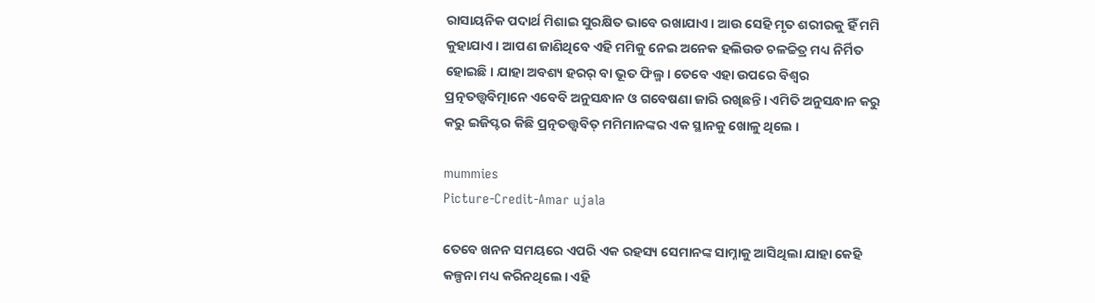ରାସାୟନିକ ପଦାର୍ଥ ମିଶାଇ ସୁରକ୍ଷିତ ଭାବେ ରଖାଯାଏ। ଆଉ ସେହି ମୃତ ଶରୀରକୁ ହିଁ ମମି କୁହାଯାଏ। ଆପଣ ଜାଣିଥିବେ ଏହି ମମିକୁ ନେଇ ଅନେକ ହଲିଉଡ ଚଳଚ୍ଚିତ୍ର ମଧ୍ୟ ନିର୍ମିତ ହୋଇଛି। ଯାହା ଅବଶ୍ୟ ହରର୍‌ ବା ଭୂତ ଫିଲ୍ମ । ତେବେ ଏହା ଉପରେ ବିଶ୍ୱର ପ୍ରତ୍ନତତ୍ତ୍ୱବିତ୍ମାନେ ଏବେବି ଅନୁସନ୍ଧାନ ଓ ଗବେଷଣା ଜାରି ରଖିଛନ୍ତି। ଏମିତି ଅନୁସନ୍ଧାନ କରୁ କରୁ ଇଜିପ୍ଟର କିଛି ପ୍ରତ୍ନତତ୍ତ୍ୱବିତ୍ ମମିମାନଙ୍କର ଏକ ସ୍ଥାନକୁ ଖୋଳୁ ଥିଲେ ।

mummies
Picture-Credit-Amar ujala

ତେବେ ଖନନ ସମୟରେ ଏପରି ଏକ ରହସ୍ୟ ସେମାନଙ୍କ ସାମ୍ନାକୁ ଆସିଥିଲା ଯାହା କେହି କଳ୍ପନା ମଧ୍ୟ କରିନଥିଲେ। ଏହି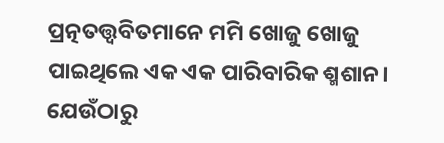ପ୍ରତ୍ନତତ୍ତ୍ୱବିତମାନେ ମମି ଖୋଜୁ ଖୋଜୁ ପାଇଥିଲେ ଏକ ଏକ ପାରିବାରିକ ଶ୍ମଶାନ। ଯେଉଁଠାରୁ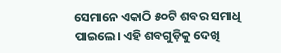ସେମାନେ ଏକାଠି ୫୦ଟି ଶବର ସମାଧି ପାଇଲେ। ଏହି ଶବଗୁଡ଼ିକୁ ଦେଖି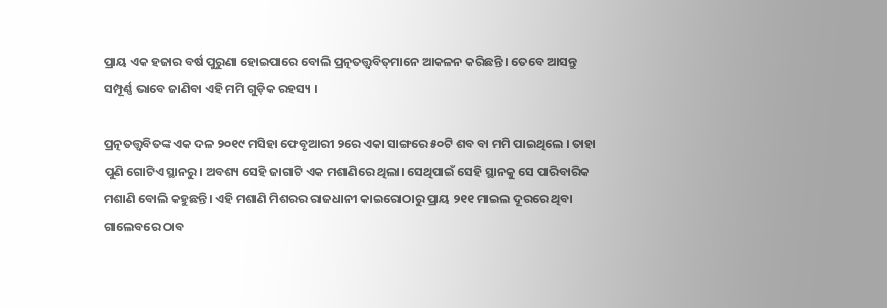ପ୍ରାୟ ଏକ ହଜାର ବର୍ଷ ପୁରୁଣା ହୋଇପାରେ ବୋଲି ପ୍ରତ୍ନତତ୍ତ୍ୱବିତ୍‌ମାନେ ଆକଳନ କରିଛନ୍ତି । ତେବେ ଆସନ୍ତୁ ସମ୍ପୂର୍ଣ୍ଣ ଭାବେ ଜାଣିବା ଏହି ମମି ଗୁଡ଼ିକ ରହସ୍ୟ ।

ପ୍ରତ୍ନତତ୍ତ୍ୱବିତଙ୍କ ଏକ ଦଳ ୨୦୧୯ ମସିହା ଫେବୃଆରୀ ୨ରେ ଏକା ସାଙ୍ଗରେ ୫୦ଟି ଶବ ବା ମମି ପାଇଥିଲେ । ତାହା ପୁଣି ଗୋଟିଏ ସ୍ଥାନରୁ। ଅବଶ୍ୟ ସେହି ଜାଗାଟି ଏକ ମଶାଣିରେ ଥିଲା। ସେଥିପାଇଁ ସେହି ସ୍ଥାନକୁ ସେ ପାରିବାରିକ ମଶାଣି ବୋଲି କହୁଛନ୍ତି। ଏହି ମଶାଣି ମିଶରର ରାଜଧାନୀ କାଇରୋଠାରୁ ପ୍ରାୟ ୨୧୧ ମାଇଲ ଦୂରରେ ଥିବା ଗାଲେବରେ ଠାବ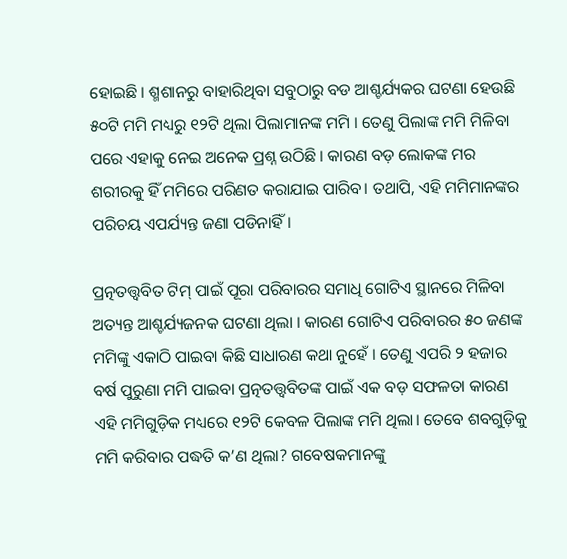ହୋଇଛି । ଶ୍ମଶାନରୁ ବାହାରିଥିବା ସବୁଠାରୁ ବଡ ଆଶ୍ଚର୍ଯ୍ୟକର ଘଟଣା ହେଉଛି ୫୦ଟି ମମି ମଧ୍ୟରୁ ୧୨ଟି ଥିଲା ପିଲାମାନଙ୍କ ମମି । ତେଣୁ ପିଲାଙ୍କ ମମି ମିଳିବା ପରେ ଏହାକୁ ନେଇ ଅନେକ ପ୍ରଶ୍ନ ଉଠିଛି । କାରଣ ବଡ଼ ଲୋକଙ୍କ ମର ଶରୀରକୁ ହିଁ ମମିରେ ପରିଣତ କରାଯାଇ ପାରିବ। ତଥାପି, ଏହି ମମିମାନଙ୍କର ପରିଚୟ ଏପର୍ଯ୍ୟନ୍ତ ଜଣା ପଡିନାହିଁ।

ପ୍ରତ୍ନତତ୍ତ୍ୱବିତ ଟିମ୍‌ ପାଇଁ ପୂରା ପରିବାରର ସମାଧି ଗୋଟିଏ ସ୍ଥାନରେ ମିଳିବା ଅତ୍ୟନ୍ତ ଆଶ୍ଚର୍ଯ୍ୟଜନକ ଘଟଣା ଥିଲା । କାରଣ ଗୋଟିଏ ପରିବାରର ୫୦ ଜଣଙ୍କ ମମିଙ୍କୁ ଏକାଠି ପାଇବା କିଛି ସାଧାରଣ କଥା ନୁହେଁ । ତେଣୁ ଏପରି ୨ ହଜାର ବର୍ଷ ପୁରୁଣା ମମି ପାଇବା ପ୍ରତ୍ନତତ୍ତ୍ୱବିତଙ୍କ ପାଇଁ ଏକ ବଡ଼ ସଫଳତା କାରଣ ଏହି ମମିଗୁଡ଼ିକ ମଧ୍ୟରେ ୧୨ଟି କେବଳ ପିଲାଙ୍କ ମମି ଥିଲା। ତେବେ ଶବଗୁଡ଼ିକୁ ମମି କରିବାର ପଦ୍ଧତି କ’ଣ ଥିଲା? ଗବେଷକମାନଙ୍କୁ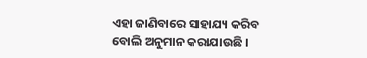ଏହା ଜାଣିବାରେ ସାହାଯ୍ୟ କରିବ ବୋଲି ଅନୁମାନ କରାଯାଉଛି ।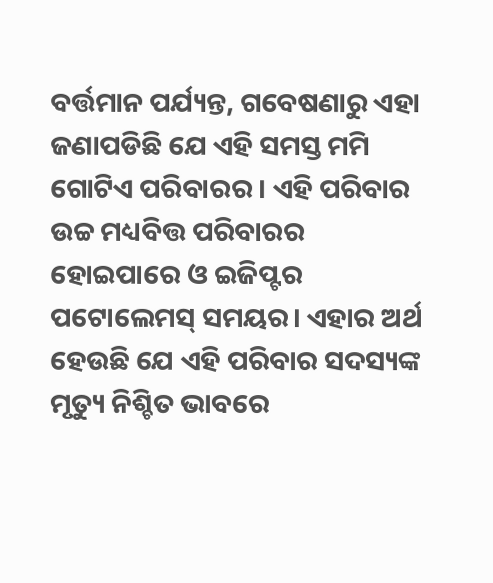ବର୍ତ୍ତମାନ ପର୍ଯ୍ୟନ୍ତ, ଗବେଷଣାରୁ ଏହା ଜଣାପଡିଛି ଯେ ଏହି ସମସ୍ତ ମମି ଗୋଟିଏ ପରିବାରର । ଏହି ପରିବାର ଉଚ୍ଚ ମଧ୍ୟବିତ୍ତ ପରିବାରର ହୋଇପାରେ ଓ ଇଜିପ୍ଟର ପଟୋଲେମସ୍ ସମୟର। ଏହାର ଅର୍ଥ ହେଉଛି ଯେ ଏହି ପରିବାର ସଦସ୍ୟଙ୍କ ମୃତ୍ୟୁ ନିଶ୍ଚିତ ଭାବରେ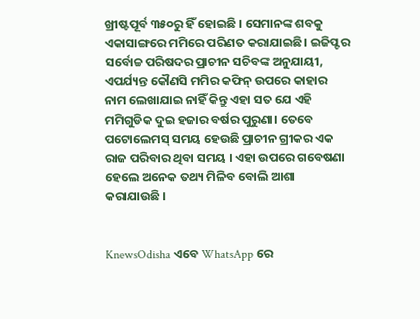ଖ୍ରୀଷ୍ଟପୂର୍ବ ୩୫୦ରୁ ହିଁ ହୋଇଛି । ସେମାନଙ୍କ ଶବକୁ ଏକାସାଙ୍ଗରେ ମମିରେ ପରିଣତ କରାଯାଇଛି। ଇଜିପ୍ଟର ସର୍ବୋଚ୍ଚ ପରିଷଦର ପ୍ରାଚୀନ ସଚିବଙ୍କ ଅନୁଯାୟୀ, ଏପର୍ଯ୍ୟନ୍ତ କୌଣସି ମମିର କଫିନ୍ ଉପରେ କାହାର ନାମ ଲେଖାଯାଇ ନାହିଁ କିନ୍ତୁ ଏହା ସତ ଯେ ଏହି ମମିଗୁଡିକ ଦୁଇ ହଜାର ବର୍ଷର ପୁରୁଣା। ତେବେ ପଟୋଲେମସ୍ ସମୟ ହେଉଛି ପ୍ରାଚୀନ ଗ୍ରୀକର ଏକ ରାଜ ପରିବାର ଥିବା ସମୟ । ଏହା ଉପରେ ଗବେଷଣା ହେଲେ ଅନେକ ତଥ୍ୟ ମିଳିବ ବୋଲି ଆଶା କରାଯାଉଛି ।


KnewsOdisha ଏବେ WhatsApp ରେ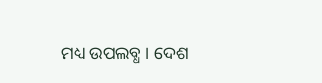ମଧ୍ୟ ଉପଲବ୍ଧ । ଦେଶ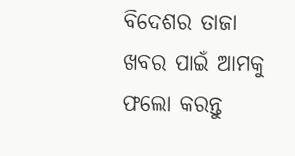ବିଦେଶର ତାଜା ଖବର ପାଇଁ ଆମକୁ ଫଲୋ କରନ୍ତୁ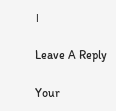।

Leave A Reply

Your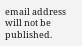email address will not be published.